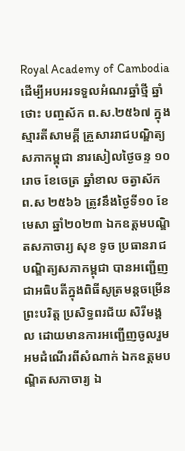Royal Academy of Cambodia
ដើម្បីអបអរទទួលអំណរឆ្នាំថ្មី ឆ្នាំថោះ បញ្ចស័ក ព.ស.២៥៦៧ ក្នុងស្មារតីសាមគ្គី គ្រួសាររាជបណ្ឌិត្យសភាកម្ពុជា នារសៀលថ្ងៃចន្ទ ១០រោច ខែចេត្រ ឆ្នាំខាល ចត្វាស័ក ព.ស ២៥៦៦ ត្រូវនឹងថ្ងៃទី១០ ខែមេសា ឆ្នាំ២០២៣ ឯកឧត្តមបណ្ឌិតសភាចារ្យ សុខ ទូច ប្រធានរាជបណ្ឌិត្យសភាកម្ពុជា បានអញ្ជើញជាអធិបតីក្នុងពិធីសូត្រមន្តចម្រើនព្រះបរិត្ត ប្រសិទ្ធពរជ័យ សិរីមង្គល ដោយមានការអញ្ជើញចូលរួមអមដំណើរពីសំណាក់ ឯកឧត្តមបណ្ឌិតសភាចារ្យ ឯ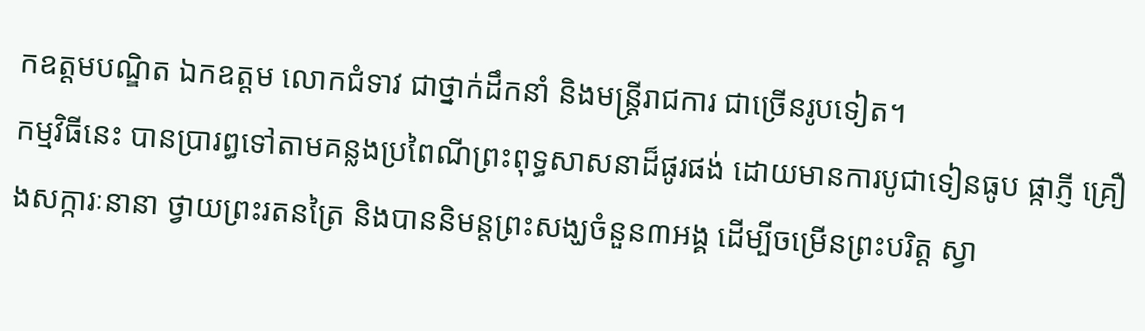កឧត្តមបណ្ឌិត ឯកឧត្តម លោកជំទាវ ជាថ្នាក់ដឹកនាំ និងមន្ត្រីរាជការ ជាច្រើនរូបទៀត។
កម្មវិធីនេះ បានប្រារព្ធទៅតាមគន្លងប្រពៃណីព្រះពុទ្ធសាសនាដ៏ផូរផង់ ដោយមានការបូជាទៀនធូប ផ្កាភ្ញី គ្រឿងសក្ការៈនានា ថ្វាយព្រះរតនត្រៃ និងបាននិមន្តព្រះសង្ឃចំនួន៣អង្គ ដើម្បីចម្រើនព្រះបរិត្ត ស្វា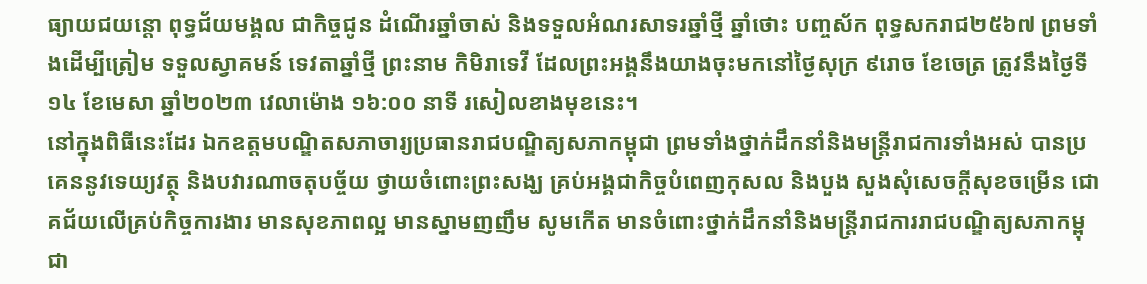ធ្យាយជយន្តោ ពុទ្ធជ័យមង្គល ជាកិច្ចជូន ដំណើរឆ្នាំចាស់ និងទទួលអំណរសាទរឆ្នាំថ្មី ឆ្នាំថោះ បញ្ចស័ក ពុទ្ធសករាជ២៥៦៧ ព្រមទាំងដើម្បីត្រៀម ទទួលស្វាគមន៍ ទេវតាឆ្នាំថ្មី ព្រះនាម កិមិរាទេវី ដែលព្រះអង្គនឹងយាងចុះមកនៅថ្ងៃសុក្រ ៩រោច ខែចេត្រ ត្រូវនឹងថ្ងៃទី១៤ ខែមេសា ឆ្នាំ២០២៣ វេលាម៉ោង ១៦:០០ នាទី រសៀលខាងមុខនេះ។
នៅក្នុងពិធីនេះដែរ ឯកឧត្តមបណ្ឌិតសភាចារ្យប្រធានរាជបណ្ឌិត្យសភាកម្ពុជា ព្រមទាំងថ្នាក់ដឹកនាំនិងមន្ត្រីរាជការទាំងអស់ បានប្រគេននូវទេយ្យវត្ថុ និងបវារណាចតុបច្ច័យ ថ្វាយចំពោះព្រះសង្ឃ គ្រប់អង្គជាកិច្ចបំពេញកុសល និងបួង សួងសុំសេចក្តីសុខចម្រើន ជោគជ័យលើគ្រប់កិច្ចការងារ មានសុខភាពល្អ មានស្នាមញញឹម សូមកើត មានចំពោះថ្នាក់ដឹកនាំនិងមន្ត្រីរាជការរាជបណ្ឌិត្យសភាកម្ពុជា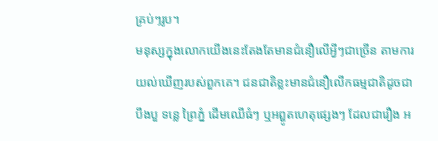គ្រប់ៗរូប។
មនុស្សក្នុងលោកយើងនេះតែងតែមានជំនឿលើអ្វីៗជាច្រើន តាមការយល់ឃើញរបស់ពួកគេ។ ជនជាតិខ្លះមានជំនឿលើកធម្មជាតិដូចជា បឹងបួ ទន្លេ ព្រៃភ្នំ ដើមឈើធំៗ ឬអព្ហូតហេតុផ្សេងៗ ដែលជារឿង អ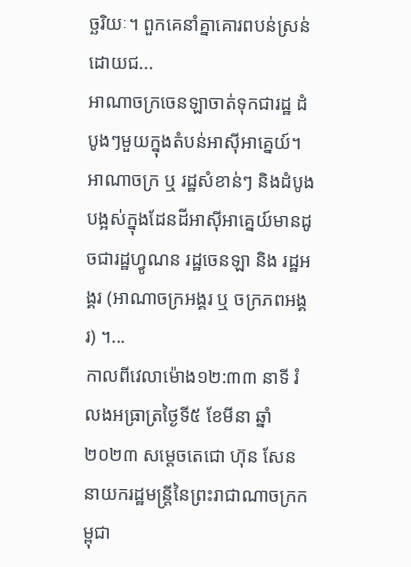ច្ឆរិយៈ។ ពួកគេនាំគ្នាគោរពបន់ស្រន់ដោយជ...
អាណាចក្រចេនឡាចាត់ទុកជារដ្ឋ ដំបូងៗមួយក្នុងតំបន់អាស៊ីអាគ្នេយ៍។ អាណាចក្រ ឬ រដ្ឋសំខាន់ៗ និងដំបូងបង្អស់ក្នុងដែនដីអាស៊ីអាគ្នេយ៍មានដូចជារដ្ឋហ្វូណន រដ្ឋចេនឡា និង រដ្ឋអង្គរ (អាណាចក្រអង្គរ ឬ ចក្រភពអង្គរ) ។...
កាលពីវេលាម៉ោង១២:៣៣ នាទី រំលងអធ្រាត្រថ្ងៃទី៥ ខែមីនា ឆ្នាំ២០២៣ សម្តេចតេជោ ហ៊ុន សែន នាយករដ្ឋមន្ត្រីនៃព្រះរាជាណាចក្រកម្ពុជា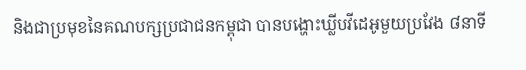និងជាប្រមុខនៃគណបក្សប្រជាជនកម្ពុជា បានបង្ហោះឃ្លីបវីដេអូមួយប្រវែង ៨នាទី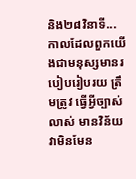និង២៨វិនាទី...
កាលដែលពួកយើងជាមនុស្សមានរបៀបរៀបរយ ត្រឹមត្រូវ ធ្វើអ្វីច្បាស់លាស់ មានវិន័យ វាមិនមែន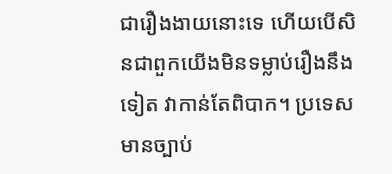ជារឿងងាយនោះទេ ហើយបើសិនជាពួកយើងមិនទម្លាប់រឿងនឹងទៀត វាកាន់តែពិបាក។ ប្រទេសមានច្បាប់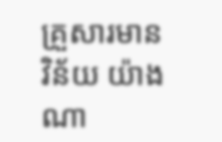គ្រួសារមានវិន័យ យ៉ាងណា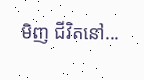មិញ ជីវិតនៅ...